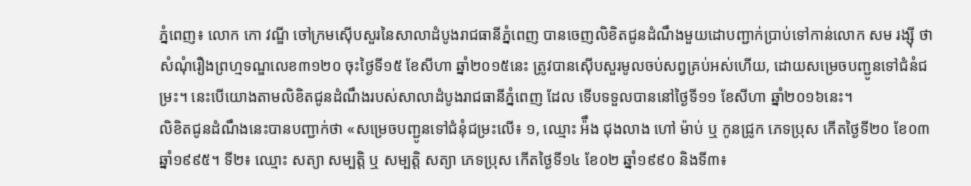ភ្នំពេញ៖ លោក កោ វណ្ឌី ចៅក្រមស៊ើបសួរនៃសាលាដំបូងរាជធានីភ្នំពេញ បានចេញលិខិតជូនដំណឹងមួយដោបញ្ជាក់ប្រាប់ទៅកាន់លោក សម រង្ស៊ី ថា សំណុំរឿងព្រហ្មទណ្ឌលេខ៣១២០ ចុះថ្ងៃទី១៥ ខែសីហា ឆ្នាំ២០១៥នេះ ត្រូវបានស៊ើបសួរមូលចប់សព្វគ្រប់អស់ហើយ, ដោយសម្រេចបញ្ជូនទៅជំនំជម្រះ។ នេះបើយោងតាមលិខិតជូនដំណឹងរបស់សាលាដំបូងរាជធានីភ្នំពេញ ដែល ទើបទទួលបាននៅថ្ងៃទី១១ ខែសីហា ឆ្នាំ២០១៦នេះ។
លិខិតជូនដំណឹងនេះបានបញ្ជាក់ថា «សម្រេចបញ្ជូនទៅជំនុំជម្រះលើ៖ ១, ឈ្មោះ អ៉ឹង ជុងលាង ហៅ ម៉ាប់ ឬ កូនជ្រូក ភេទប្រុស កើតថ្ងៃទី២០ ខែ០៣ ឆ្នាំ១៩៩៥។ ទី២៖ ឈ្មោះ សត្យា សម្បត្តិ ឬ សម្បត្តិ សត្យា ភេទប្រុស កើតថ្ងៃទី១៤ ខែ០២ ឆ្នាំ១៩៩០ និងទី៣៖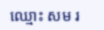ឈ្មោះ សម រ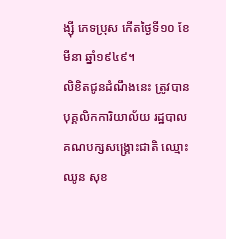ង្ស៊ី ភេទប្រុស កើតថ្ងៃទី១០ ខែមីនា ឆ្នាំ១៩៤៩។
លិខិតជូនដំណឹងនេះ ត្រូវបានបុគ្គលិកការិយាល័យ រដ្ឋបាលគណបក្សសង្គ្រោះជាតិ ឈ្មោះ ឈូន សុខ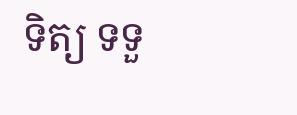ទិត្យ ទទួ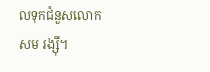លទុកជំនួសលោក សម រង្ស៊ី។